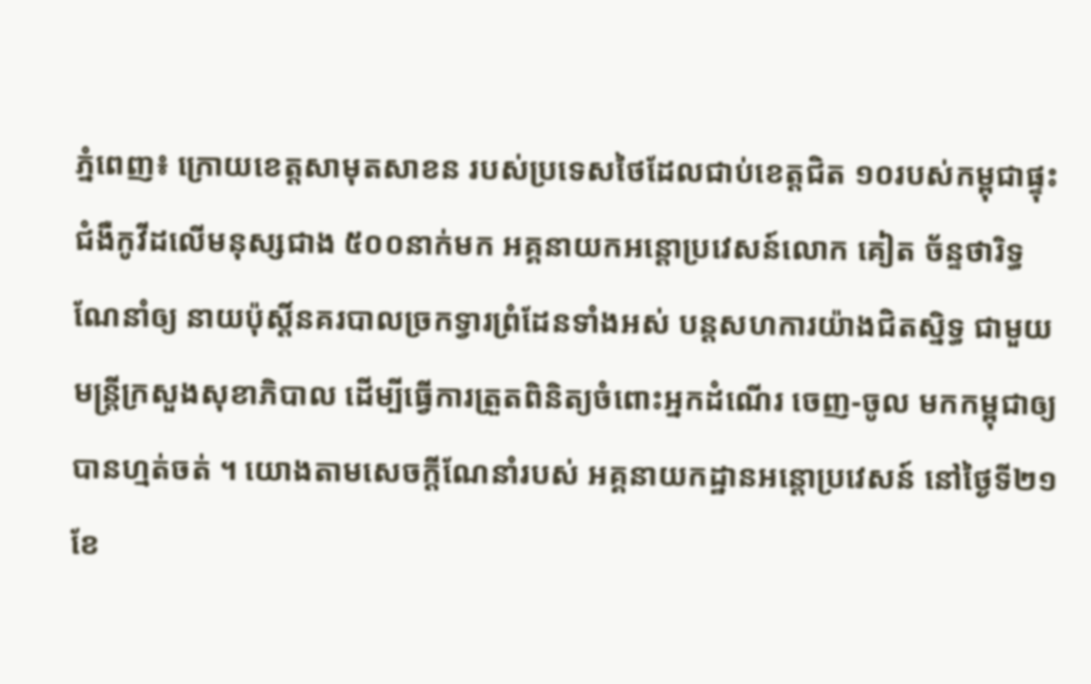ភ្នំពេញ៖ ក្រោយខេត្តសាមុតសាខន របស់ប្រទេសថៃដែលជាប់ខេត្តជិត ១០របស់កម្ពុជាផ្ទុះជំងឺកូវីដលើមនុស្សជាង ៥០០នាក់មក អគ្គនាយកអន្តោប្រវេសន៍លោក គៀត ច័ន្ទថារិទ្ធ ណែនាំឲ្យ នាយប៉ុស្តិ៍នគរបាលច្រកទ្វារព្រំដែនទាំងអស់ បន្តសហការយ៉ាងជិតស្និទ្ធ ជាមួយ មន្ត្រីក្រសួងសុខាភិបាល ដើម្បីធ្វើការត្រួតពិនិត្យចំពោះអ្នកដំណើរ ចេញ-ចូល មកកម្ពុជាឲ្យបានហ្មត់ចត់ ។ យោងតាមសេចក្ដីណែនាំរបស់ អគ្គនាយកដ្ឋានអន្តោប្រវេសន៍ នៅថ្ងៃទី២១ ខែ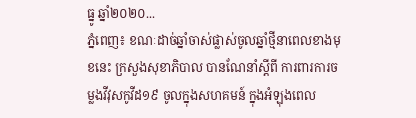ធ្នូ ឆ្នាំ២០២០...
ភ្នំពេញ៖ ខណៈដាច់ឆ្នាំចាស់ផ្លាស់ចូលឆ្នាំថ្មីនាពេលខាងមុខនេះ ក្រសួងសុខាភិបាល បានណែនាំស្តីពី ការពារការចម្លងវីវុសកូវីដ១៩ ចូលក្នុងសហគមន៍ ក្នុងអំឡុងពេល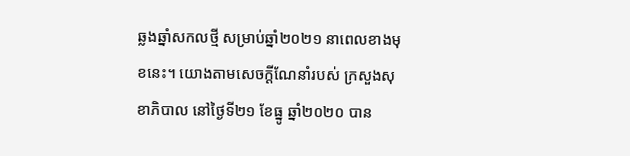ឆ្លងឆ្នាំសកលថ្មី សម្រាប់ឆ្នាំ២០២១ នាពេលខាងមុខនេះ។ យោងតាមសេចក្ដីណែនាំរបស់ ក្រសួងសុខាភិបាល នៅថ្ងៃទី២១ ខែធ្នូ ឆ្នាំ២០២០ បាន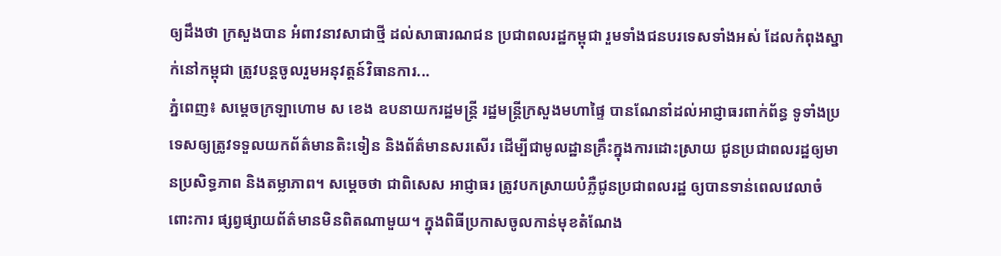ឲ្យដឹងថា ក្រសួងបាន អំពាវនាវសាជាថ្មី ដល់សាធារណជន ប្រជាពលរដ្ឋកម្ពុជា រួមទាំងជនបរទេសទាំងអស់ ដែលកំពុងស្នាក់នៅកម្ពុជា ត្រូវបន្តចូលរួមអនុវត្តន៍វិធានការ...
ភ្នំពេញ៖ សម្ដេចក្រឡាហោម ស ខេង ឧបនាយករដ្ឋមន្ដ្រី រដ្ឋមន្ដ្រីក្រសួងមហាផ្ទៃ បានណែនាំដល់អាជ្ញាធរពាក់ព័ន្ធ ទូទាំងប្រទេសឲ្យត្រូវទទួលយកព័ត៌មានតិះទៀន និងព័ត៌មានសរសើរ ដើម្បីជាមូលដ្ឋានគ្រឹះក្នុងការដោះស្រាយ ជូនប្រជាពលរដ្ឋឲ្យមានប្រសិទ្ធភាព និងតម្លាភាព។ សម្តេចថា ជាពិសេស អាជ្ញាធរ ត្រូវបកស្រាយបំភ្លឺជូនប្រជាពលរដ្ឋ ឲ្យបានទាន់ពេលវេលាចំពោះការ ផ្សព្វផ្សាយព័ត៌មានមិនពិតណាមួយ។ ក្នុងពិធីប្រកាសចូលកាន់មុខតំណែង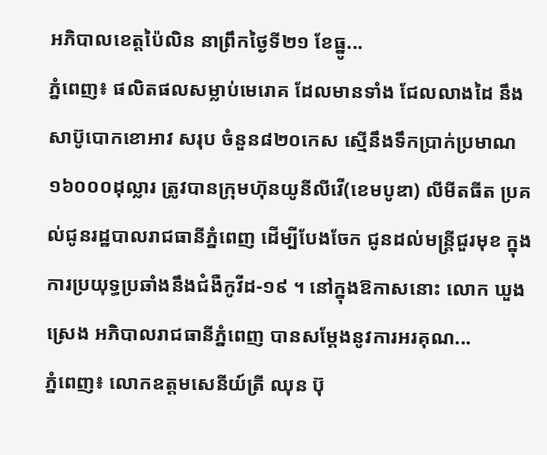អភិបាលខេត្តប៉ៃលិន នាព្រឹកថ្ងៃទី២១ ខែធ្នូ...
ភ្នំពេញ៖ ផលិតផលសម្លាប់មេរោគ ដែលមានទាំង ជែលលាងដៃ នឹងសាប៊ូបោកខោអាវ សរុប ចំនួន៨២០កេស ស្មើនឹងទឹកប្រាក់ប្រមាណ ១៦០០០ដុល្លារ ត្រូវបានក្រុមហ៊ុនយូនីលីវើ(ខេមបូឌា) លីមីតធីត ប្រគល់ជូនរដ្ឋបាលរាជធានីភ្នំពេញ ដើម្បីបែងចែក ជូនដល់មន្ត្រីជួរមុខ ក្នុងការប្រយុទ្ធប្រឆាំងនឹងជំងឺកូវីដ-១៩ ។ នៅក្នុងឱកាសនោះ លោក ឃួង ស្រេង អភិបាលរាជធានីភ្នំពេញ បានសម្ដែងនូវការអរគុណ...
ភ្នំពេញ៖ លោកឧត្ដមសេនីយ៍ត្រី ឈុន ប៊ុ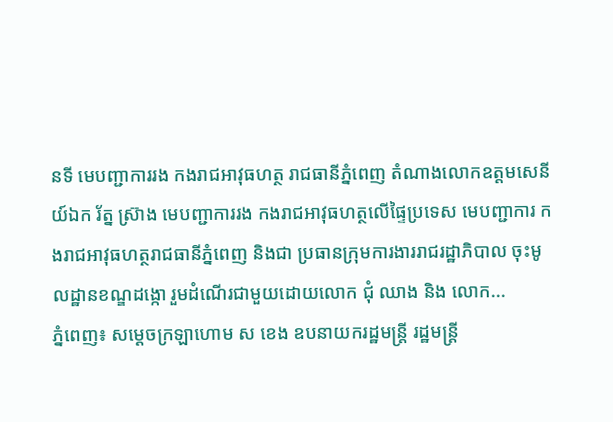នទី មេបញ្ជាការរង កងរាជអាវុធហត្ថ រាជធានីភ្នំពេញ តំណាងលោកឧត្តមសេនីយ៍ឯក រ័ត្ន ស៊្រាង មេបញ្ជាការរង កងរាជអាវុធហត្ថលើផ្ទៃប្រទេស មេបញ្ជាការ កងរាជអាវុធហត្ថរាជធានីភ្នំពេញ និងជា ប្រធានក្រុមការងាររាជរដ្ឋាភិបាល ចុះមូលដ្ឋានខណ្ឌដង្កោ រួមដំណើរជាមួយដោយលោក ជុំ ឈាង និង លោក...
ភ្នំពេញ៖ សម្ដេចក្រឡាហោម ស ខេង ឧបនាយករដ្ឋមន្ដ្រី រដ្ឋមន្ដ្រី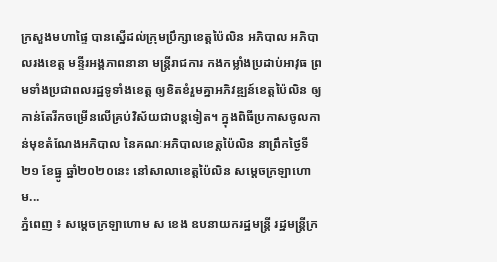ក្រសួងមហាផ្ទៃ បានស្នើដល់ក្រុមប្រឹក្សាខេត្តប៉ៃលិន អភិបាល អភិបាលរងខេត្ត មន្ទីរអង្គភាពនានា មន្រ្តីរាជការ កងកម្លាំងប្រដាប់អាវុធ ព្រមទាំងប្រជាពលរដ្ឋទូទាំងខេត្ត ឲ្យខិតខំរួមគ្នាអភិវឌ្ឍន៍ខេត្តប៉ៃលិន ឲ្យកាន់តែរីកចម្រើនលើគ្រប់វិស័យជាបន្តទៀត។ ក្នុងពិធីប្រកាសចូលកាន់មុខតំណែងអភិបាល នៃគណៈអភិបាលខេត្តប៉ៃលិន នាព្រឹកថ្ងៃទី២១ ខែធ្នូ ឆ្នាំ២០២០នេះ នៅសាលាខេត្តប៉ៃលិន សម្ដេចក្រឡាហោម...
ភ្នំពេញ ៖ សម្ដេចក្រឡាហោម ស ខេង ឧបនាយករដ្ឋមន្ដ្រី រដ្ឋមន្ដ្រីក្រ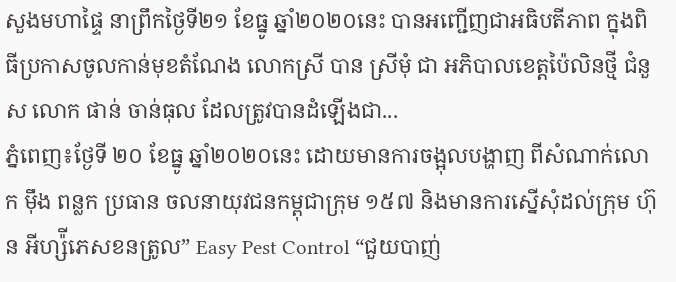សួងមហាផ្ទៃ នាព្រឹកថ្ងៃទី២១ ខែធ្នូ ឆ្នាំ២០២០នេះ បានអញ្ជើញជាអធិបតីភាព ក្នុងពិធីប្រកាសចូលកាន់មុខតំណែង លោកស្រី បាន ស្រីមុំ ជា អភិបាលខេត្តប៉ៃលិនថ្មី ជំនួស លោក ផាន់ ចាន់ធុល ដែលត្រូវបានដំឡើងជា...
ភ្នំពេញ៖ថ្ងែទី ២០ ខែធ្នូ ឆ្នាំ២០២០នេះ ដោយមានការចង្អុលបង្ហាញ ពីសំណាក់លោក ម៉ឹង ពន្លក ប្រធាន ចលនាយុវជនកម្ពុជាក្រុម ១៥៧ និងមានការស្នើសុំដល់ក្រុម ហ៊ុន អីហ្ស៉ីភេសខនត្រូល” Easy Pest Control “ជួយបាញ់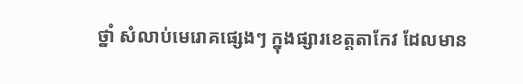ថ្នាំ សំលាប់មេរោគផ្សេងៗ ក្នុងផ្សារខេត្តតាកែវ ដែលមាន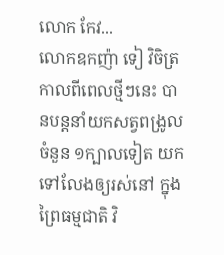លោក កែវ...
លោកឧកញ៉ា ទៀ វិចិត្រ កាលពីពេលថ្មីៗនេះ បានបន្តនាំយកសត្វពង្រូល ចំនួន ១ក្បាលទៀត យកទៅលែងឲ្យរស់នៅ ក្នុងព្រៃធម្មជាតិ វិ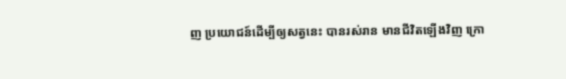ញ ប្រយោជន៍ដើម្បីឲ្យសត្វនេះ បានរស់រាន មានជីវិតឡើងវិញ ក្រោ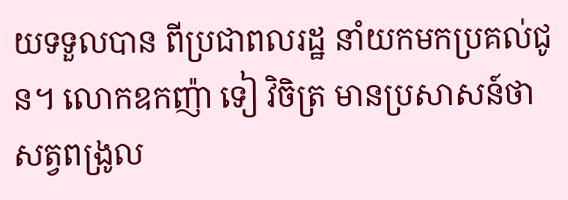យទទួលបាន ពីប្រជាពលរដ្ឋ នាំយកមកប្រគល់ជូន។ លោកឧកញ៉ា ទៀ វិចិត្រ មានប្រសាសន៍ថា សត្វពង្រូល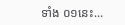ទាំង ០១នេះ...